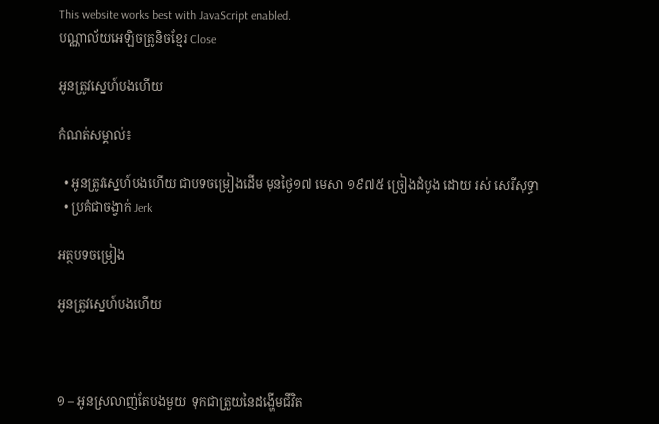This website works best with JavaScript enabled.
បណ្ណាល័យអេឡិចត្រូនិចខ្មែរ Close

អូនត្រូវស្នេហ៍បងហើយ

កំណត់សម្គាល់៖

  • អូនត្រូវស្នេហ៍បងហើយ ជាបទចម្រៀងដើម មុនថ្ងៃ១៧ មេសា ១៩៧៥ ច្រៀងដំបូង ដោយ រស់ សេរីសុទ្ធា
  • ប្រគំជាចង្វាក់ Jerk

អត្ថបទចម្រៀង

អូនត្រូវស្នេហ៍បងហើយ



១ – អូនស្រលាញ់តែបងមួយ  ទុកជាត្រួយនៃដង្ហើមជីវិត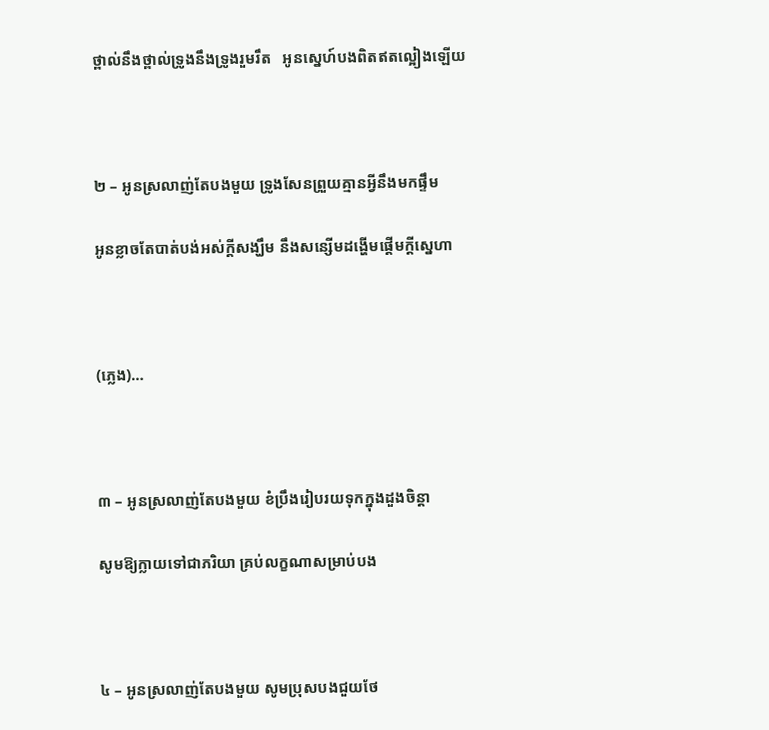ថ្ពាល់នឹងថ្ពាល់ទ្រូងនឹងទ្រូងរួមរឹត   អូនស្នេហ៍បងពិតឥតល្អៀងឡើយ



២ – អូនស្រលាញ់តែបងមួយ ទ្រូងសែនព្រួយគ្មានអ្វីនឹងមកផ្ទឹម

អូនខ្លាចតែបាត់បង់អស់ក្ដីសង្ឃឹម នឹងសន្សើមដង្ហើមផ្តើមក្ដីស្នេហា



(ភ្លេង)…



៣ – អូនស្រលាញ់តែបងមួយ ខំប្រឹងរៀបរយទុកក្នុងដួងចិន្ដា

សូមឱ្យក្លាយទៅជាភរិយា គ្រប់លក្ខណាសម្រាប់បង



៤ – អូនស្រលាញ់តែបងមួយ សូមប្រុសបងជួយថែ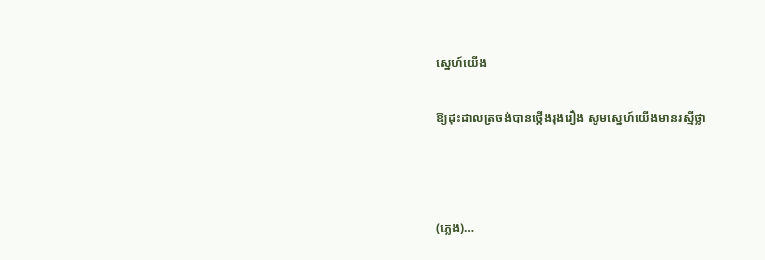ស្នេហ៍យើង

ឱ្យដុះដាលត្រចង់បានថ្កើងរុងរឿង សូមស្នេហ៍យើងមានរស្មីថ្លា



(ភ្លេង)…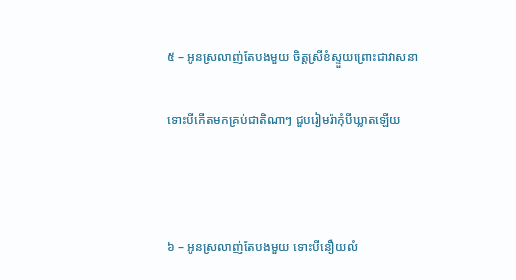៥ – អូនស្រលាញ់តែបងមួយ ចិត្តស្រីខំស្ទួយព្រោះជាវាសនា

ទោះបីកើតមកគ្រប់ជាតិណាៗ ជួបរៀមរ៉ាកុំបីឃ្លាតឡើយ



៦ – អូនស្រលាញ់តែបងមួយ ទោះបីនឿយលំ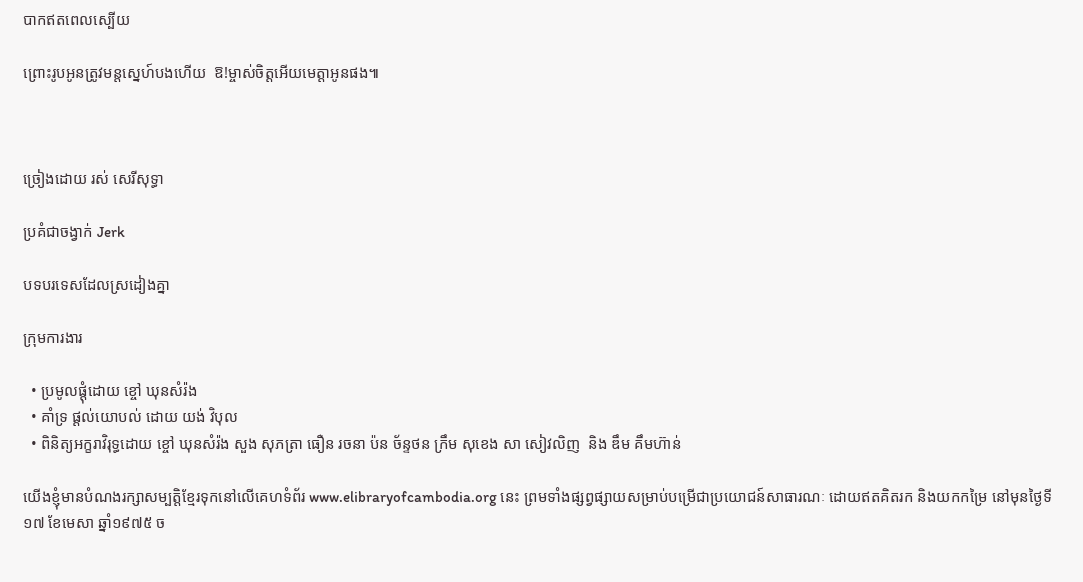បាកឥតពេលស្បើយ

ព្រោះរូបអូនត្រូវមន្តស្នេហ៍បងហើយ  ឱ!ម្ចាស់ចិត្តអើយមេត្តាអូនផង៕



ច្រៀងដោយ រស់ សេរីសុទ្ធា

ប្រគំជាចង្វាក់ Jerk

បទបរទេសដែលស្រដៀងគ្នា

ក្រុមការងារ

  • ប្រមូលផ្ដុំដោយ ខ្ចៅ ឃុនសំរ៉ង
  • គាំទ្រ ផ្ដល់យោបល់ ដោយ យង់ វិបុល
  • ពិនិត្យអក្ខរាវិរុទ្ធដោយ ខ្ចៅ ឃុនសំរ៉ង សួង សុភត្រា ធឿន រចនា ប៉ន ច័ន្ទថន ក្រឹម សុខេង សា សៀវលិញ  និង ឌឹម គឹមហ៊ាន់

យើងខ្ញុំមានបំណងរក្សាសម្បត្តិខ្មែរទុកនៅលើគេហទំព័រ www.elibraryofcambodia.org នេះ ព្រមទាំងផ្សព្វផ្សាយសម្រាប់បម្រើជាប្រយោជន៍សាធារណៈ ដោយឥតគិតរក និងយកកម្រៃ នៅមុនថ្ងៃទី១៧ ខែមេសា ឆ្នាំ១៩៧៥ ច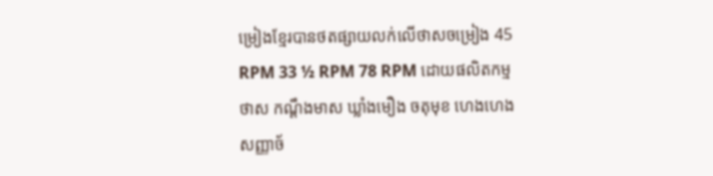ម្រៀងខ្មែរបានថតផ្សាយលក់លើថាសចម្រៀង 45 RPM 33 ½ RPM 78 RPM ដោយផលិតកម្ម ថាស កណ្ដឹងមាស ឃ្លាំងមឿង ចតុមុខ ហេងហេង សញ្ញាច័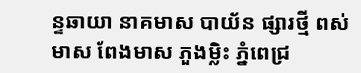ន្ទឆាយា នាគមាស បាយ័ន ផ្សារថ្មី ពស់មាស ពែងមាស ភួងម្លិះ ភ្នំពេជ្រ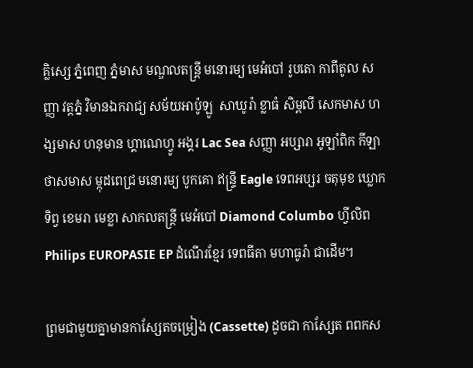គ្លិស្សេ ភ្នំពេញ ភ្នំមាស មណ្ឌលតន្រ្តី មនោរម្យ មេអំបៅ រូបតោ កាពីតូល សញ្ញា វត្តភ្នំ វិមានឯករាជ្យ សម័យអាប៉ូឡូ  សាឃូរ៉ា ខ្លាធំ សិម្ពលី សេកមាស ហង្សមាស ហនុមាន ហ្គាណេហ្វូ អង្គរ Lac Sea សញ្ញា អប្សារា អូឡាំពិក កីឡា ថាសមាស ម្កុដពេជ្រ មនោរម្យ បូកគោ ឥន្ទ្រី Eagle ទេពអប្សរ ចតុមុខ ឃ្លោកទិព្វ ខេមរា មេខ្លា សាកលតន្ត្រី មេអំបៅ Diamond Columbo ហ្វីលិព Philips EUROPASIE EP ដំណើរខ្មែរ ទេពធីតា មហាធូរ៉ា ជាដើម។

ព្រមជាមួយគ្នាមានកាសែ្សតចម្រៀង (Cassette) ដូចជា កាស្សែត ពពកស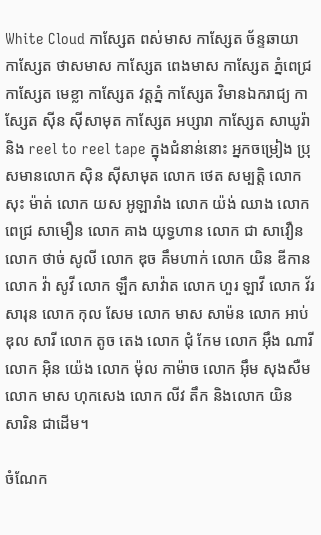White Cloud កាស្សែត ពស់មាស កាស្សែត ច័ន្ទឆាយា កាស្សែត ថាសមាស កាស្សែត ពេងមាស កាស្សែត ភ្នំពេជ្រ កាស្សែត មេខ្លា កាស្សែត វត្តភ្នំ កាស្សែត វិមានឯករាជ្យ កាស្សែត ស៊ីន ស៊ីសាមុត កាស្សែត អប្សារា កាស្សែត សាឃូរ៉ា និង reel to reel tape ក្នុងជំនាន់នោះ អ្នកចម្រៀង ប្រុសមានលោក ស៊ិន ស៊ីសាមុត លោក ថេត សម្បត្តិ លោក សុះ ម៉ាត់ លោក យស អូឡារាំង លោក យ៉ង់ ឈាង លោក ពេជ្រ សាមឿន លោក គាង យុទ្ធហាន លោក ជា សាវឿន លោក ថាច់ សូលី លោក ឌុច គឹមហាក់ លោក យិន ឌីកាន លោក វ៉ា សូវី លោក ឡឹក សាវ៉ាត លោក ហួរ ឡាវី លោក វ័រ សារុន លោក កុល សែម លោក មាស សាម៉ន លោក អាប់ឌុល សារី លោក តូច តេង លោក ជុំ កែម លោក អ៊ឹង ណារី លោក អ៊ិន យ៉េង លោក ម៉ុល កាម៉ាច លោក អ៊ឹម សុងសឺម លោក មាស ហុកសេង លោក លីវ តឹក និងលោក យិន សារិន ជាដើម។

ចំណែក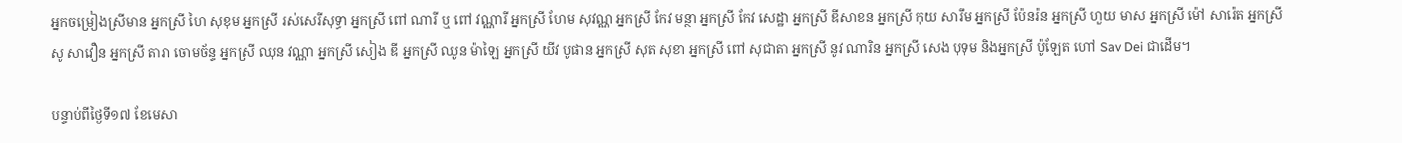អ្នកចម្រៀងស្រីមាន អ្នកស្រី ហៃ សុខុម អ្នកស្រី រស់សេរីសុទ្ធា អ្នកស្រី ពៅ ណារី ឬ ពៅ វណ្ណារី អ្នកស្រី ហែម សុវណ្ណ អ្នកស្រី កែវ មន្ថា អ្នកស្រី កែវ សេដ្ឋា អ្នកស្រី ឌីសាខន អ្នកស្រី កុយ សារឹម អ្នកស្រី ប៉ែនរ៉ន អ្នកស្រី ហួយ មាស អ្នកស្រី ម៉ៅ សារ៉េត អ្នកស្រី សូ សាវឿន អ្នកស្រី តារា ចោមច័ន្ទ អ្នកស្រី ឈុន វណ្ណា អ្នកស្រី សៀង ឌី អ្នកស្រី ឈូន ម៉ាឡៃ អ្នកស្រី យីវ បូផាន អ្នកស្រី សុត សុខា អ្នកស្រី ពៅ សុជាតា អ្នកស្រី នូវ ណារិន អ្នកស្រី សេង បុទុម និងអ្នកស្រី ប៉ូឡែត ហៅ Sav Dei ជាដើម។

បន្ទាប់ពីថ្ងៃទី១៧ ខែមេសា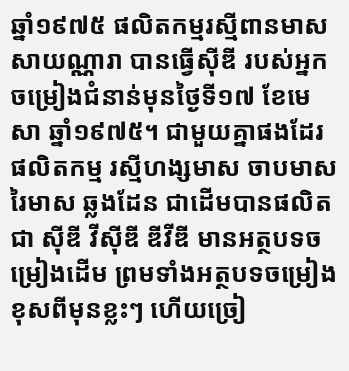ឆ្នាំ១៩៧៥ ផលិតកម្មរស្មីពានមាស សាយណ្ណារា បានធ្វើស៊ីឌី របស់អ្នកចម្រៀងជំនាន់មុនថ្ងៃទី១៧ ខែមេសា ឆ្នាំ១៩៧៥។ ជាមួយគ្នាផងដែរ ផលិតកម្ម រស្មីហង្សមាស ចាបមាស រៃមាស ឆ្លងដែន ជាដើមបានផលិតជា ស៊ីឌី វីស៊ីឌី ឌីវីឌី មានអត្ថបទចម្រៀងដើម ព្រមទាំងអត្ថបទចម្រៀងខុសពីមុនខ្លះៗ ហើយច្រៀ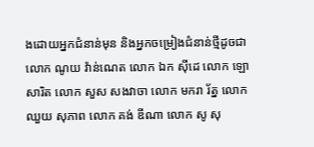ងដោយអ្នកជំនាន់មុន និងអ្នកចម្រៀងជំនាន់ថ្មីដូចជា លោក ណូយ វ៉ាន់ណេត លោក ឯក ស៊ីដេ លោក ឡោ សារិត លោក សួស សងវាចា លោក មករា រ័ត្ន លោក ឈួយ សុភាព លោក គង់ ឌីណា លោក សូ សុ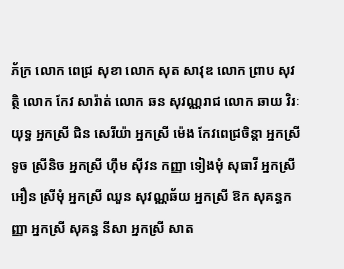ភ័ក្រ លោក ពេជ្រ សុខា លោក សុត សាវុឌ លោក ព្រាប សុវត្ថិ លោក កែវ សារ៉ាត់ លោក ឆន សុវណ្ណរាជ លោក ឆាយ វិរៈយុទ្ធ អ្នកស្រី ជិន សេរីយ៉ា អ្នកស្រី ម៉េង កែវពេជ្រចិន្តា អ្នកស្រី ទូច ស្រីនិច អ្នកស្រី ហ៊ឹម ស៊ីវន កញ្ញា ទៀងមុំ សុធាវី អ្នកស្រី អឿន ស្រីមុំ អ្នកស្រី ឈួន សុវណ្ណឆ័យ អ្នកស្រី ឱក សុគន្ធកញ្ញា អ្នកស្រី សុគន្ធ នីសា អ្នកស្រី សាត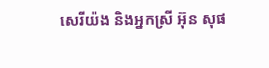សេរីយ៉ង និងអ្នកស្រី អ៊ុន សុផ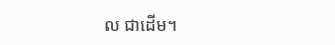ល ជាដើម។